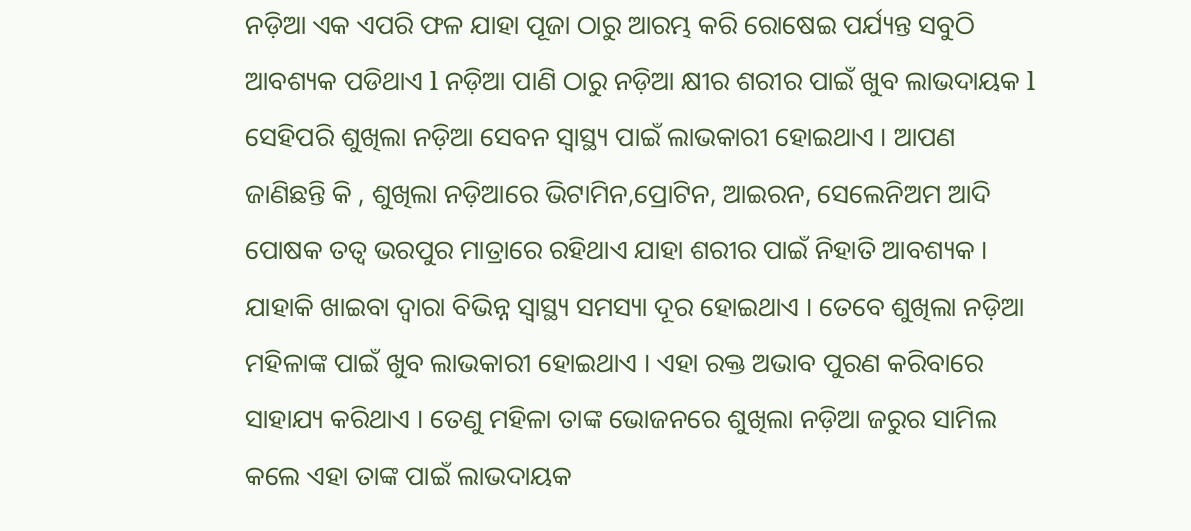ନଡ଼ିଆ ଏକ ଏପରି ଫଳ ଯାହା ପୂଜା ଠାରୁ ଆରମ୍ଭ କରି ରୋଷେଇ ପର୍ଯ୍ୟନ୍ତ ସବୁଠି ଆବଶ୍ୟକ ପଡିଥାଏ l ନଡ଼ିଆ ପାଣି ଠାରୁ ନଡ଼ିଆ କ୍ଷୀର ଶରୀର ପାଇଁ ଖୁବ ଲାଭଦାୟକ l ସେହିପରି ଶୁଖିଲା ନଡ଼ିଆ ସେବନ ସ୍ୱାସ୍ଥ୍ୟ ପାଇଁ ଲାଭକାରୀ ହୋଇଥାଏ । ଆପଣ ଜାଣିଛନ୍ତି କି , ଶୁଖିଲା ନଡ଼ିଆରେ ଭିଟାମିନ,ପ୍ରୋଟିନ, ଆଇରନ, ସେଲେନିଅମ ଆଦି ପୋଷକ ତତ୍ୱ ଭରପୁର ମାତ୍ରାରେ ରହିଥାଏ ଯାହା ଶରୀର ପାଇଁ ନିହାତି ଆବଶ୍ୟକ ।
ଯାହାକି ଖାଇବା ଦ୍ୱାରା ବିଭିନ୍ନ ସ୍ୱାସ୍ଥ୍ୟ ସମସ୍ୟା ଦୂର ହୋଇଥାଏ । ତେବେ ଶୁଖିଲା ନଡ଼ିଆ ମହିଳାଙ୍କ ପାଇଁ ଖୁବ ଲାଭକାରୀ ହୋଇଥାଏ । ଏହା ରକ୍ତ ଅଭାବ ପୁରଣ କରିବାରେ ସାହାଯ୍ୟ କରିଥାଏ । ତେଣୁ ମହିଳା ତାଙ୍କ ଭୋଜନରେ ଶୁଖିଲା ନଡ଼ିଆ ଜରୁର ସାମିଲ କଲେ ଏହା ତାଙ୍କ ପାଇଁ ଲାଭଦାୟକ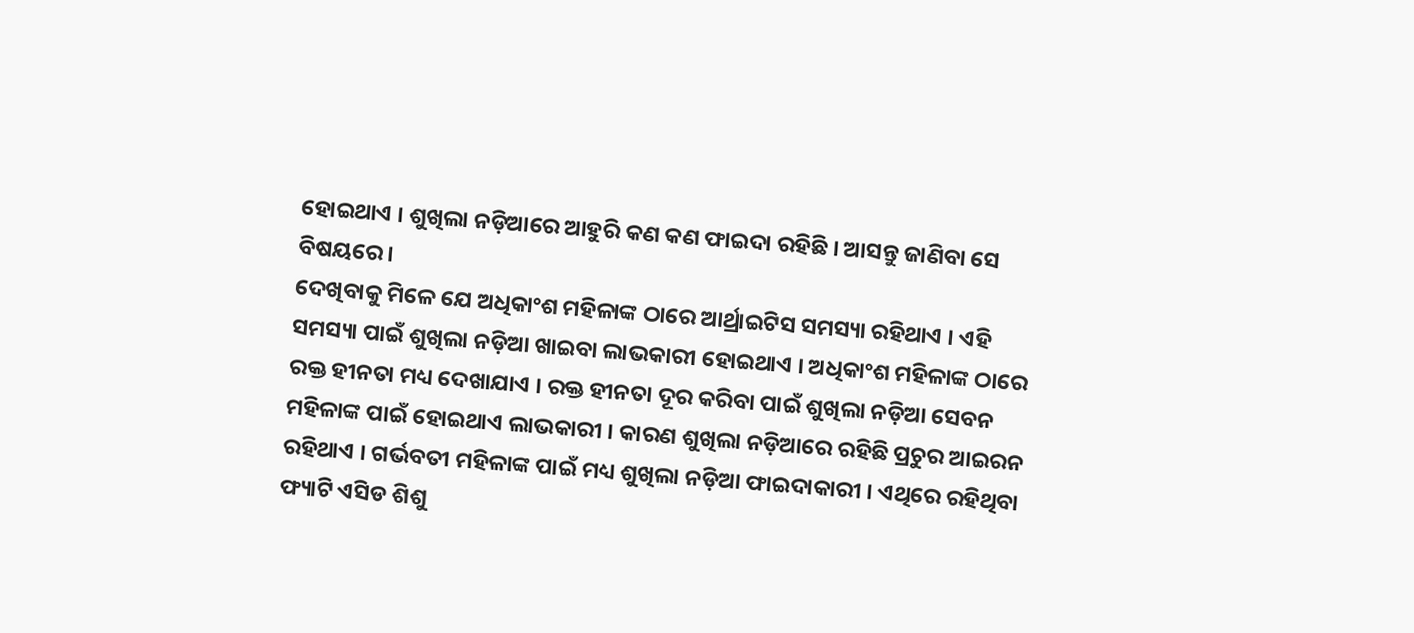ହୋଇଥାଏ । ଶୁଖିଲା ନଡ଼ିଆରେ ଆହୁରି କଣ କଣ ଫାଇଦା ରହିଛି । ଆସନ୍ତୁ ଜାଣିବା ସେ ବିଷୟରେ ।
ଦେଖିବାକୁ ମିଳେ ଯେ ଅଧିକାଂଶ ମହିଳାଙ୍କ ଠାରେ ଆର୍ଥ୍ରାଇଟିସ ସମସ୍ୟା ରହିଥାଏ । ଏହି ସମସ୍ୟା ପାଇଁ ଶୁଖିଲା ନଡ଼ିଆ ଖାଇବା ଲାଭକାରୀ ହୋଇଥାଏ । ଅଧିକାଂଶ ମହିଳାଙ୍କ ଠାରେ ରକ୍ତ ହୀନତା ମଧ୍ୟ ଦେଖାଯାଏ । ରକ୍ତ ହୀନତା ଦୂର କରିବା ପାଇଁ ଶୁଖିଲା ନଡ଼ିଆ ସେବନ ମହିଳାଙ୍କ ପାଇଁ ହୋଇଥାଏ ଲାଭକାରୀ । କାରଣ ଶୁଖିଲା ନଡ଼ିଆରେ ରହିଛି ପ୍ରଚୁର ଆଇରନ ରହିଥାଏ । ଗର୍ଭବତୀ ମହିଳାଙ୍କ ପାଇଁ ମଧ୍ୟ ଶୁଖିଲା ନଡ଼ିଆ ଫାଇଦାକାରୀ । ଏଥିରେ ରହିଥିବା ଫ୍ୟାଟି ଏସିଡ ଶିଶୁ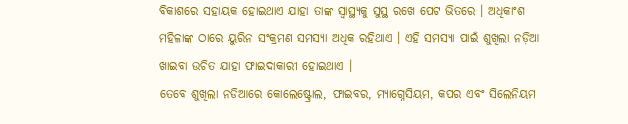ବିକାଶରେ ସହାୟକ ହୋଇଥାଏ ଯାହା ତାଙ୍କ ସ୍ୱାସ୍ଥ୍ୟକୁ ସୁସ୍ଥ ରଖେ ପେଟ ଭିତରେ । ଅଧିକାଂଶ ମହିଳାଙ୍କ ଠାରେ ୟୁରିନ ସଂକ୍ରମଣ ସମସ୍ୟା ଅଧିକ ରହିଥାଏ । ଏହି ସମସ୍ୟା ପାଇଁ ଶୁଖିଲା ନଡ଼ିଆ ଖାଇବା ଉଚିତ ଯାହା ଫାଇଦାକାରୀ ହୋଇଥାଏ ।
ତେବେ ଶୁଖିଲା ନଡିଆରେ କୋଲେଷ୍ଟ୍ରୋଲ, ଫାଇବର, ମ୍ୟାଗ୍ନେସିୟମ, କପର ଏବଂ ସିଲେନିୟମ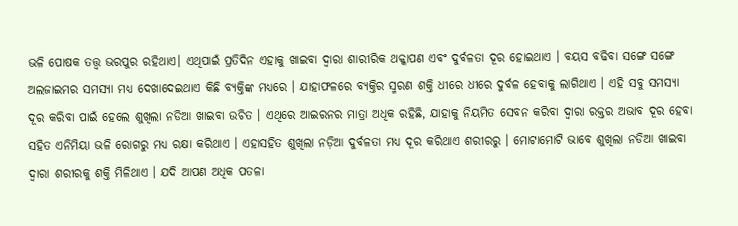ଭଳି ପୋଷକ ତତ୍ତ୍ୱ ଭରପୁର ରହିଥାଏ। ଏଥିପାଇଁ ପ୍ରତିଦିନ ଏହାକୁ ଖାଇବା ଦ୍ୱାରା ଶାରୀରିକ ଥକ୍କାପଣ ଏବଂ ଦୁର୍ବଳତା ଦୂର ହୋଇଥାଏ । ବୟସ ବଢିବା ସଙ୍ଗେ ସଙ୍ଗେ ଅଲଜାଇମର ସମସ୍ୟା ମଧ୍ୟ ଦେଖାଦେଇଥାଏ କିଛି ବ୍ୟକ୍ତିଙ୍କ ମଧ୍ୟରେ । ଯାହାଫଳରେ ବ୍ୟକ୍ତିର ସ୍ମରଣ ଶକ୍ତି ଧୀରେ ଧୀରେ ଦୁର୍ବଳ ହେବାକୁ ଲାଗିଥାଏ । ଏହି ସବୁ ସମସ୍ୟା ଦୂର କରିବା ପାଇଁ ହେଲେ ଶୁଖିଲା ନଡିଆ ଖାଇବା ଉଚିତ । ଏଥିରେ ଆଇରନର ମାତ୍ରା ଅଧିକ ରହିଛି, ଯାହାକୁ ନିୟମିତ ସେବନ କରିବା ଦ୍ୱାରା ରକ୍ତର ଅଭାବ ଦୂର ହେବା ସହିତ ଏନିମିୟା ଭଳି ରୋଗରୁ ମଧ୍ୟ ରକ୍ଷା କରିଥାଏ । ଏହାସହିତ ଶୁଖିଲା ନଡ଼ିଆ ଦୁର୍ବଳତା ମଧ୍ୟ ଦୂର କରିଥାଏ ଶରୀରରୁ । ମୋଟାମୋଟି ଭାବେ ଶୁଖିଲା ନଡିଆ ଖାଇବା ଦ୍ୱାରା ଶରୀରକୁ ଶକ୍ତି ମିଳିଥାଏ । ଯଦି ଆପଣ ଅଧିକ ପତଳା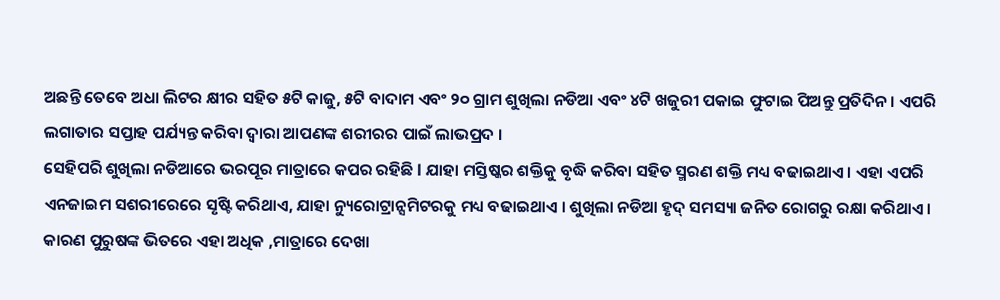ଅଛନ୍ତି ତେବେ ଅଧା ଲିଟର କ୍ଷୀର ସହିତ ୫ଟି କାଜୁ, ୫ଟି ବାଦାମ ଏବଂ ୨୦ ଗ୍ରାମ ଶୁଖିଲା ନଡିଆ ଏବଂ ୪ଟି ଖଜୁରୀ ପକାଇ ଫୁଟାଇ ପିଅନ୍ତୁ ପ୍ରତିଦିନ । ଏପରି ଲଗାତାର ସପ୍ତାହ ପର୍ଯ୍ୟନ୍ତ କରିବା ଦ୍ୱାରା ଆପଣଙ୍କ ଶରୀରର ପାଇଁ ଲାଭପ୍ରଦ ।
ସେହିପରି ଶୁଖିଲା ନଡିଆରେ ଭରପୂର ମାତ୍ରାରେ କପର ରହିଛି l ଯାହା ମସ୍ତିଷ୍କର ଶକ୍ତିକୁ ବୃଦ୍ଧି କରିବା ସହିତ ସ୍ମରଣ ଶକ୍ତି ମଧ୍ୟ ବଢାଇଥାଏ । ଏହା ଏପରି ଏନଜାଇମ ସଶରୀରେରେ ସୃଷ୍ଟି କରିଥାଏ, ଯାହା ନ୍ୟୁରୋଟ୍ରାନ୍ସମିଟରକୁ ମଧ୍ୟ ବଢାଇଥାଏ । ଶୁଖିଲା ନଡିଆ ହୃଦ୍ ସମସ୍ୟା ଜନିତ ରୋଗରୁ ରକ୍ଷା କରିଥାଏ । କାରଣ ପୁରୁଷଙ୍କ ଭିତରେ ଏହା ଅଧିକ ,ମାତ୍ରାରେ ଦେଖା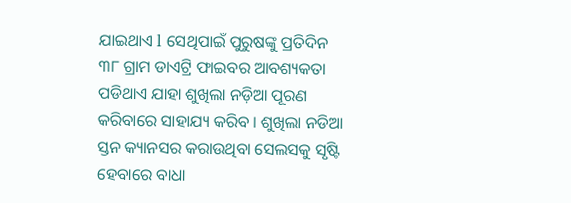ଯାଇଥାଏ l ସେଥିପାଇଁ ପୁରୁଷଙ୍କୁ ପ୍ରତିଦିନ ୩୮ ଗ୍ରାମ ଡାଏଟ୍ରି ଫାଇବର ଆବଶ୍ୟକତା ପଡିଥାଏ ଯାହା ଶୁଖିଲା ନଡ଼ିଆ ପୂରଣ କରିବାରେ ସାହାଯ୍ୟ କରିବ । ଶୁଖିଲା ନଡିଆ ସ୍ତନ କ୍ୟାନସର କରାଉଥିବା ସେଲସକୁ ସୃଷ୍ଟି ହେବାରେ ବାଧା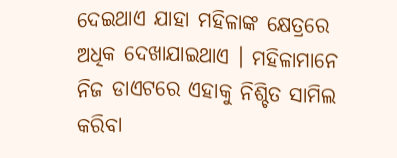ଦେଇଥାଏ ଯାହା ମହିଳାଙ୍କ କ୍ଷେତ୍ରରେ ଅଧିକ ଦେଖାଯାଇଥାଏ । ମହିଳାମାନେ ନିଜ ଡାଏଟରେ ଏହାକୁ ନିଶ୍ଚିତ ସାମିଲ କରିବା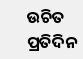ଉଚିତ ପ୍ରତିଦିନ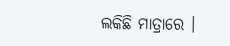ଲକିଛି ମାତ୍ରାରେ ।